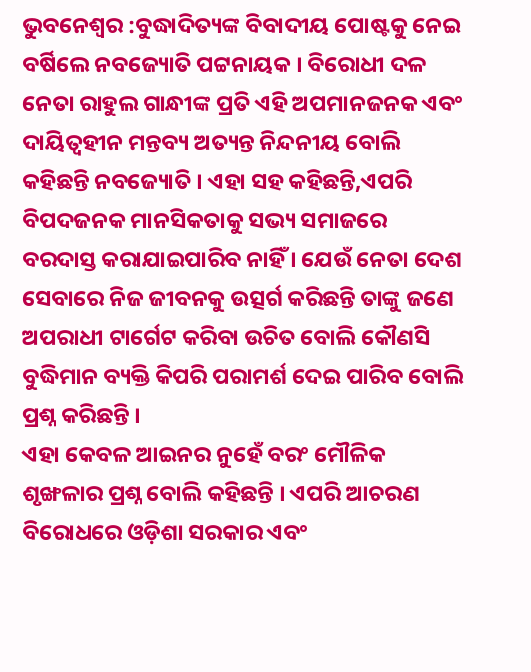ଭୁବନେଶ୍ୱର :ବୁଦ୍ଧାଦିତ୍ୟଙ୍କ ବିବାଦୀୟ ପୋଷ୍ଟକୁ ନେଇ ବର୍ଷିଲେ ନବଜ୍ୟୋତି ପଟ୍ଟନାୟକ । ବିରୋଧୀ ଦଳ ନେତା ରାହୁଲ ଗାନ୍ଧୀଙ୍କ ପ୍ରତି ଏହି ଅପମାନଜନକ ଏବଂ ଦାୟିତ୍ବହୀନ ମନ୍ତବ୍ୟ ଅତ୍ୟନ୍ତ ନିନ୍ଦନୀୟ ବୋଲି କହିଛନ୍ତି ନବଜ୍ୟୋତି । ଏହା ସହ କହିଛନ୍ତି,ଏପରି ବିପଦଜନକ ମାନସିକତାକୁ ସଭ୍ୟ ସମାଜରେ ବରଦାସ୍ତ କରାଯାଇପାରିବ ନାହିଁ । ଯେଉଁ ନେତା ଦେଶ ସେବାରେ ନିଜ ଜୀବନକୁ ଉତ୍ସର୍ଗ କରିଛନ୍ତି ତାଙ୍କୁ ଜଣେ ଅପରାଧୀ ଟାର୍ଗେଟ କରିବା ଉଚିତ ବୋଲି କୌଣସି ବୁଦ୍ଧିମାନ ବ୍ୟକ୍ତି କିପରି ପରାମର୍ଶ ଦେଇ ପାରିବ ବୋଲି ପ୍ରଶ୍ନ କରିଛନ୍ତି ।
ଏହା କେବଳ ଆଇନର ନୁହେଁ ବରଂ ମୌଳିକ ଶୃଙ୍ଖଳାର ପ୍ରଶ୍ନ ବୋଲି କହିଛନ୍ତି । ଏପରି ଆଚରଣ ବିରୋଧରେ ଓଡ଼ିଶା ସରକାର ଏବଂ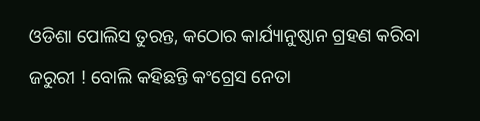ଓଡିଶା ପୋଲିସ ତୁରନ୍ତ, କଠୋର କାର୍ଯ୍ୟାନୁଷ୍ଠାନ ଗ୍ରହଣ କରିବା ଜରୁରୀ ! ବୋଲି କହିଛନ୍ତି କଂଗ୍ରେସ ନେତା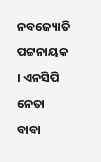ନବଜ୍ୟୋତି ପଟ୍ଟନାୟକ । ଏନସିପି ନେତା ବାବା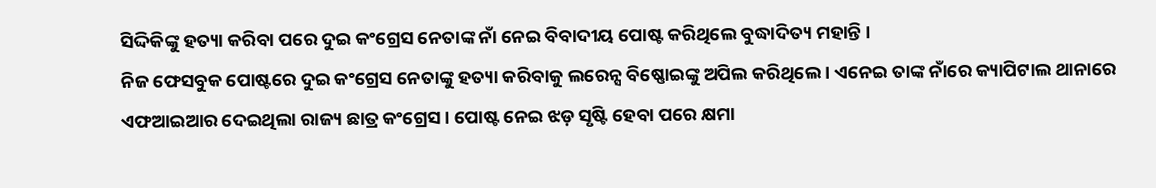ସିଦ୍ଦିକିଙ୍କୁ ହତ୍ୟା କରିବା ପରେ ଦୁଇ କଂଗ୍ରେସ ନେତାଙ୍କ ନାଁ ନେଇ ବିବାଦୀୟ ପୋଷ୍ଟ କରିଥିଲେ ବୁଦ୍ଧାଦିତ୍ୟ ମହାନ୍ତି ।
ନିଜ ଫେସବୁକ ପୋଷ୍ଟରେ ଦୁଇ କଂଗ୍ରେସ ନେତାଙ୍କୁ ହତ୍ୟା କରିବାକୁ ଲରେନ୍ସ ବିଷ୍ଣୋଇଙ୍କୁ ଅପିଲ କରିଥିଲେ । ଏନେଇ ତାଙ୍କ ନାଁରେ କ୍ୟାପିଟାଲ ଥାନାରେ ଏଫଆଇଆର ଦେଇଥିଲା ରାଜ୍ୟ ଛାତ୍ର କଂଗ୍ରେସ । ପୋଷ୍ଟ ନେଇ ଝଡ଼ ସୃଷ୍ଟି ହେବା ପରେ କ୍ଷମା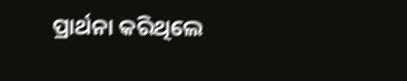ପ୍ରାର୍ଥନା କରିଥିଲେ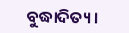ବୁଦ୍ଧାଦିତ୍ୟ ।